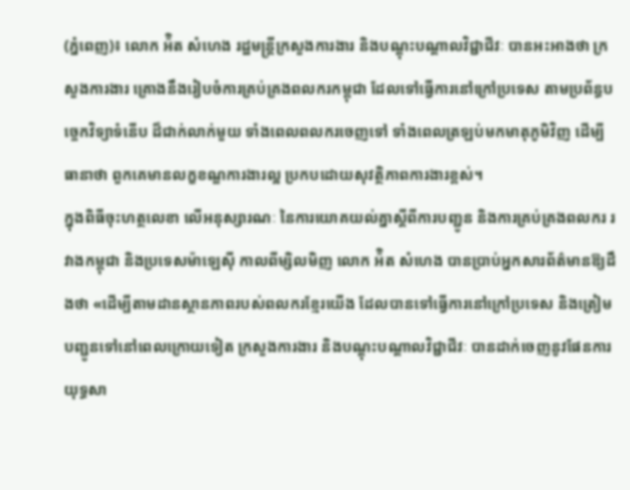(ភ្នំពេញ)៖ លោក អ៉ិត សំហេង រដ្ឋមន្រ្តីក្រសួងការងារ និងបណ្ដុះបណ្ដាលវិជ្ជាជីវៈ បានអះអាងថា ក្រសួងការងារ គ្រោងនឹងរៀបចំការគ្រប់គ្រងពលករកម្ពុជា ដែលទៅធ្វើការនៅក្រៅប្រទេស តាមប្រព័ន្ធបច្ចេកវិទ្យាទំនើប ដ៏ជាក់លាក់មួយ ទាំងពេលពលករចេញទៅ ទាំងពេលត្រឡប់មកមាតុភូមិវិញ ដើម្បីធានាថា ពួកគេមានលក្ខខណ្ឌការងារល្អ ប្រកបដោយសុវត្ថិភាពការងារខ្ពស់។
ក្នុងពិធីចុះហត្ថលេខា លើអនុស្សារណៈ នៃការយោគយល់គ្នាស្ដីពីការបញ្ជូន និងការគ្រប់គ្រងពលករ រវាងកម្ពុជា និងប្រទេសម៉ាឡេស៊ី កាលពីម្សិលមិញ លោក អ៉ិត សំហេង បានប្រាប់អ្នកសារព័ត៌មានឱ្យដឹងថា «ដើម្បីតាមដានស្ថានភាពរបស់ពលករខ្មែរយើង ដែលបានទៅធ្វើការនៅក្រៅប្រទេស និងត្រៀមបញ្ជូនទៅនៅពេលក្រោយទៀត ក្រសួងការងារ និងបណ្ដុះបណ្ដាលវិជ្ជាជីវៈ បានដាក់ចេញនូវផែនការយុទ្ធសា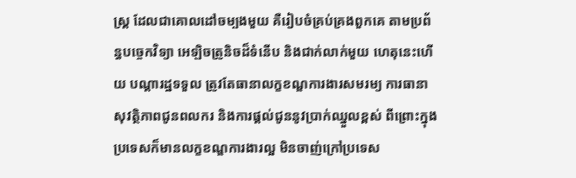ស្រ្ត ដែលជាគោលដៅចម្បងមួយ គឺរៀបចំគ្រប់គ្រងពួកគេ តាមប្រព័ន្ធបច្ចេកវិទ្យា អេឡិចត្រូនិចដ៏ទំនើប និងជាក់លាក់មួយ ហេតុនេះហើយ បណ្ដារដ្ឋទទួល ត្រូវតែធានាលក្ខខណ្ឌការងារសមរម្យ ការធានាសុវត្ថិភាពជូនពលករ និងការផ្ដល់ជូននូវប្រាក់ឈ្នួលខ្ពស់ ពីព្រោះក្នុងប្រទេសក៏មានលក្ខខណ្ឌការងារល្អ មិនចាញ់ក្រៅប្រទេស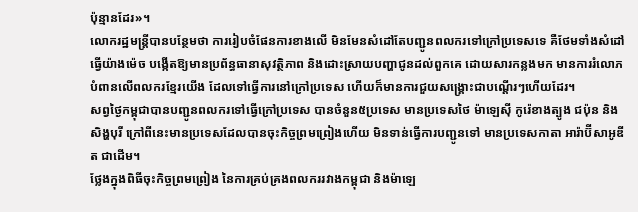ប៉ុន្មានដែរ»។
លោករដ្ឋមន្រ្តីបានបន្ថែមថា ការរៀបចំផែនការខាងលើ មិនមែនសំដៅតែបញ្ជូនពលករទៅក្រៅប្រទេសទេ គឺថែមទាំងសំដៅធ្វើយ៉ាងម៉េច បង្កើតឱ្យមានប្រព័ន្ធធានាសុវត្ថិភាព និងដោះស្រាយបញ្ហាជូនដល់ពួកគេ ដោយសារកន្លងមក មានការរំលោភបំពានលើពលករខ្មែរយើង ដែលទៅធ្វើការនៅក្រៅប្រទេស ហើយក៏មានការជួយសង្គ្រោះជាបណ្ដើរៗហើយដែរ។
សព្វថ្ងៃកម្ពុជាបានបញ្ជូនពលករទៅធ្វើក្រៅប្រទេស បានចំនួន៥ប្រទេស មានប្រទេសថៃ ម៉ាឡេស៊ី កូរ៉េខាងត្បូង ជប៉ុន និងសិង្ហបុរី ក្រៅពីនេះមានប្រទេសដែលបានចុះកិច្ចព្រមព្រៀងហើយ មិនទាន់ធ្វើការបញ្ជូនទៅ មានប្រទេសកាតា អារ៉ាប៊ីសាអូឌីត ជាដើម។
ថ្លែងក្នុងពិធីចុះកិច្ចព្រមព្រៀង នៃការគ្រប់គ្រងពលកររវាងកម្ពុជា និងម៉ាឡេ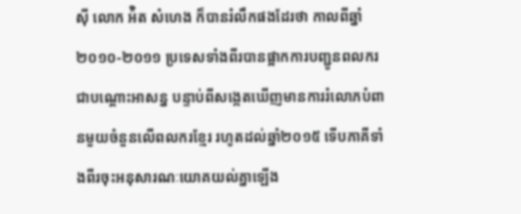ស៊ី លោក អ៉ិត សំហេង ក៏បានរំលឹកផងដែរថា កាលពីឆ្នាំ២០១០-២០១១ ប្រទេសទាំងពីរបានផ្អាកការបញ្ជូនពលករជាបណ្ដោះអាសន្ន បន្ទាប់ពីសង្កេតឃើញមានការរំលោភបំពានមួយចំនួនលើពលករខ្មែរ រហូតដល់ឆ្នាំ២០១៥ ទើបភាគីទាំងពីរចុះអនុសារណៈយោគយល់គ្នាឡើង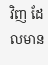វិញ ដែលមាន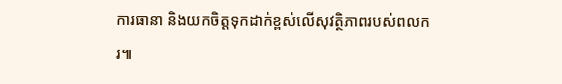ការធានា និងយកចិត្តទុកដាក់ខ្ពស់លើសុវត្ថិភាពរបស់ពលករ៕